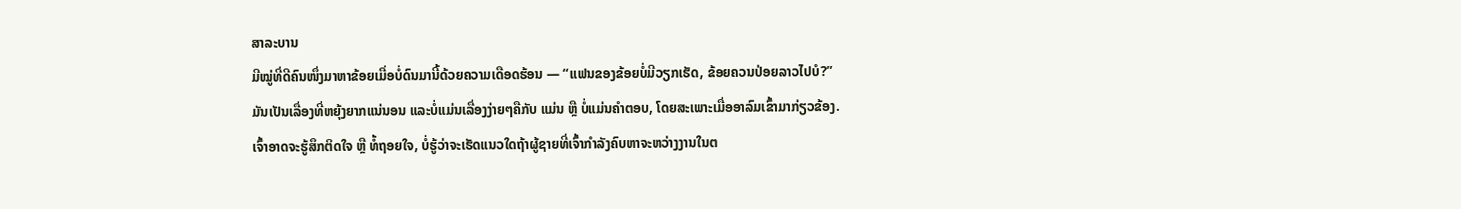ສາລະບານ
ມີໝູ່ທີ່ດີຄົນໜຶ່ງມາຫາຂ້ອຍເມື່ອບໍ່ດົນມານີ້ດ້ວຍຄວາມເດືອດຮ້ອນ — “ແຟນຂອງຂ້ອຍບໍ່ມີວຽກເຮັດ, ຂ້ອຍຄວນປ່ອຍລາວໄປບໍ?”
ມັນເປັນເລື່ອງທີ່ຫຍຸ້ງຍາກແນ່ນອນ ແລະບໍ່ແມ່ນເລື່ອງງ່າຍໆຄືກັບ ແມ່ນ ຫຼື ບໍ່ແມ່ນຄຳຕອບ, ໂດຍສະເພາະເມື່ອອາລົມເຂົ້າມາກ່ຽວຂ້ອງ.
ເຈົ້າອາດຈະຮູ້ສຶກຕິດໃຈ ຫຼື ທໍ້ຖອຍໃຈ, ບໍ່ຮູ້ວ່າຈະເຮັດແນວໃດຖ້າຜູ້ຊາຍທີ່ເຈົ້າກຳລັງຄົບຫາຈະຫວ່າງງານໃນຕ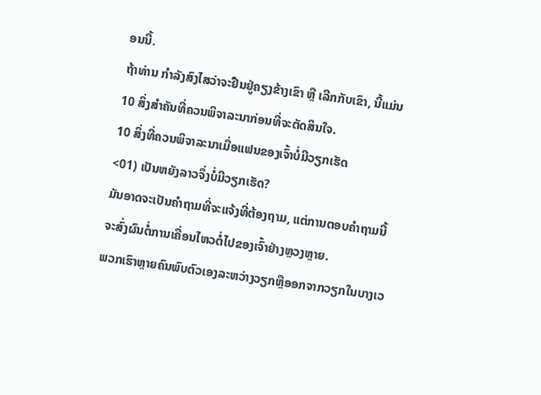ອນນີ້.
ຖ້າທ່ານ ກໍາລັງສົງໄສວ່າຈະຢືນຢູ່ຄຽງຂ້າງເຂົາ ຫຼື ເລີກກັບເຂົາ, ນີ້ແມ່ນ 10 ສິ່ງສຳຄັນທີ່ຄວນພິຈາລະນາກ່ອນທີ່ຈະຕັດສິນໃຈ.
10 ສິ່ງທີ່ຄວນພິຈາລະນາເມື່ອແຟນຂອງເຈົ້າບໍ່ມີວຽກເຮັດ
<01) ເປັນຫຍັງລາວຈຶ່ງບໍ່ມີວຽກເຮັດ?
ມັນອາດຈະເປັນຄຳຖາມທີ່ຈະແຈ້ງທີ່ຕ້ອງຖາມ, ແຕ່ການຕອບຄຳຖາມນີ້ຈະສົ່ງຜົນຕໍ່ການເຄື່ອນໄຫວຕໍ່ໄປຂອງເຈົ້າຢ່າງຫຼວງຫຼາຍ.
ພວກເຮົາຫຼາຍຄົນພົບຕົວເອງລະຫວ່າງວຽກຫຼືອອກຈາກວຽກໃນບາງເວ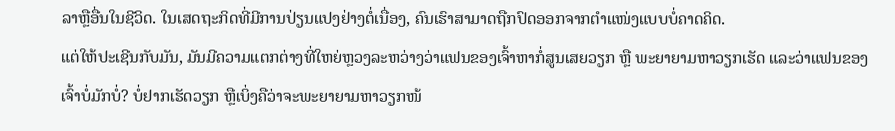ລາຫຼືອື່ນໃນຊີວິດ. ໃນເສດຖະກິດທີ່ມີການປ່ຽນແປງຢ່າງຕໍ່ເນື່ອງ, ຄົນເຮົາສາມາດຖືກປົດອອກຈາກຕໍາແໜ່ງແບບບໍ່ຄາດຄິດ.
ແຕ່ໃຫ້ປະເຊີນກັບມັນ, ມັນມີຄວາມແຕກຕ່າງທີ່ໃຫຍ່ຫຼວງລະຫວ່າງວ່າແຟນຂອງເຈົ້າຫາກໍ່ສູນເສຍວຽກ ຫຼື ພະຍາຍາມຫາວຽກເຮັດ ແລະວ່າແຟນຂອງເຈົ້າບໍ່ມັກບໍ່? ບໍ່ຢາກເຮັດວຽກ ຫຼືເບິ່ງຄືວ່າຈະພະຍາຍາມຫາວຽກໜ້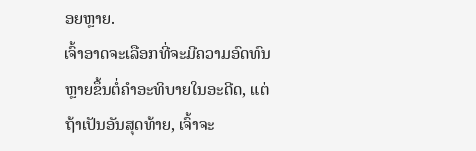ອຍຫຼາຍ.
ເຈົ້າອາດຈະເລືອກທີ່ຈະມີຄວາມອົດທົນຫຼາຍຂຶ້ນຕໍ່ຄຳອະທິບາຍໃນອະດີດ, ແຕ່ຖ້າເປັນອັນສຸດທ້າຍ, ເຈົ້າຈະ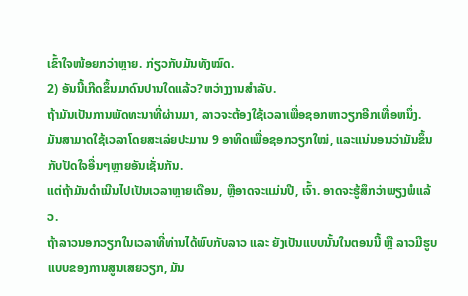ເຂົ້າໃຈໜ້ອຍກວ່າຫຼາຍ. ກ່ຽວກັບມັນທັງໝົດ.
2) ອັນນີ້ເກີດຂຶ້ນມາດົນປານໃດແລ້ວ?ຫວ່າງງານສໍາລັບ.
ຖ້າມັນເປັນການພັດທະນາທີ່ຜ່ານມາ, ລາວຈະຕ້ອງໃຊ້ເວລາເພື່ອຊອກຫາວຽກອີກເທື່ອຫນຶ່ງ. ມັນສາມາດໃຊ້ເວລາໂດຍສະເລ່ຍປະມານ 9 ອາທິດເພື່ອຊອກວຽກໃໝ່, ແລະແນ່ນອນວ່າມັນຂຶ້ນກັບປັດໃຈອື່ນໆຫຼາຍອັນເຊັ່ນກັນ.
ແຕ່ຖ້າມັນດຳເນີນໄປເປັນເວລາຫຼາຍເດືອນ, ຫຼືອາດຈະແມ່ນປີ, ເຈົ້າ. ອາດຈະຮູ້ສຶກວ່າພຽງພໍແລ້ວ.
ຖ້າລາວນອກວຽກໃນເວລາທີ່ທ່ານໄດ້ພົບກັບລາວ ແລະ ຍັງເປັນແບບນັ້ນໃນຕອນນີ້ ຫຼື ລາວມີຮູບແບບຂອງການສູນເສຍວຽກ, ມັນ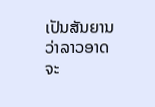ເປັນສັນຍານວ່າລາວອາດຈະ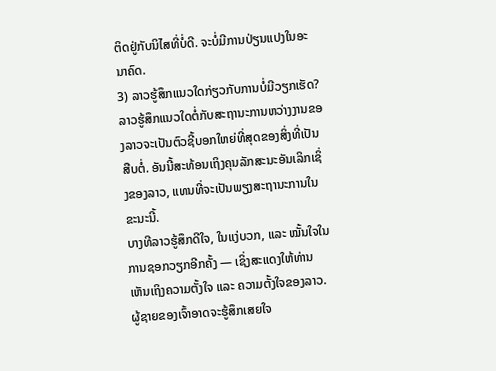ຕິດຢູ່ກັບນິໄສທີ່ບໍ່ດີ. ຈະບໍ່ມີການປ່ຽນແປງໃນອະນາຄົດ.
3) ລາວຮູ້ສຶກແນວໃດກ່ຽວກັບການບໍ່ມີວຽກເຮັດ?
ລາວຮູ້ສຶກແນວໃດຕໍ່ກັບສະຖານະການຫວ່າງງານຂອງລາວຈະເປັນຕົວຊີ້ບອກໃຫຍ່ທີ່ສຸດຂອງສິ່ງທີ່ເປັນ ສືບຕໍ່. ອັນນີ້ສະທ້ອນເຖິງຄຸນລັກສະນະອັນເລິກເຊິ່ງຂອງລາວ, ແທນທີ່ຈະເປັນພຽງສະຖານະການໃນຂະນະນີ້.
ບາງທີລາວຮູ້ສຶກດີໃຈ, ໃນແງ່ບວກ, ແລະ ໝັ້ນໃຈໃນການຊອກວຽກອີກຄັ້ງ — ເຊິ່ງສະແດງໃຫ້ທ່ານເຫັນເຖິງຄວາມຕັ້ງໃຈ ແລະ ຄວາມຕັ້ງໃຈຂອງລາວ.
ຜູ້ຊາຍຂອງເຈົ້າອາດຈະຮູ້ສຶກເສຍໃຈ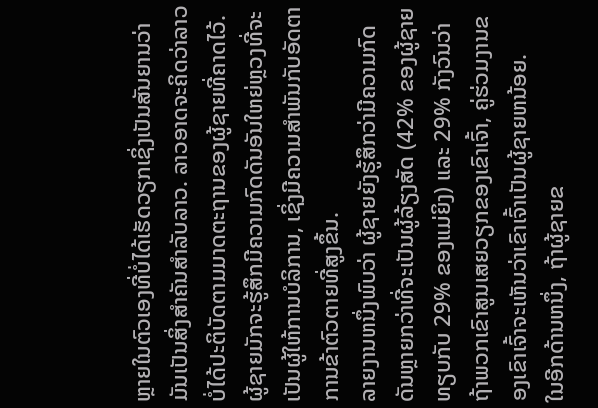ຫຼາຍໃນຕົວເອງທີ່ບໍ່ໄດ້ເຮັດວຽກເຊິ່ງເປັນສັນຍານວ່າມັນເປັນສິ່ງສໍາຄັນສໍາລັບລາວ. ລາວອາດຈະຄິດວ່າລາວບໍ່ໄດ້ປະຕິບັດຕາມມາດຕະຖານຂອງຜູ້ຊາຍທີ່ຄາດໄວ້.
ຜູ້ຊາຍມັກຈະຮູ້ສຶກມີຄວາມກົດດັນອັນໃຫຍ່ຫຼວງທີ່ຈະເປັນຜູ້ໃຫ້ການບໍລິການ, ເຊິ່ງມີຄວາມສໍາພັນກັບອັດຕາການຂ້າຕົວຕາຍທີ່ສູງຂຶ້ນ.
ລາຍງານຫນຶ່ງພົບວ່າ ຜູ້ຊາຍຍັງຮູ້ສຶກວ່າມີຄວາມກົດດັນຫຼາຍກວ່າທີ່ຈະເປັນຜູ້ລ້ຽງສັດ (42% ຂອງຜູ້ຊາຍທຽບກັບ 29% ຂອງແມ່ຍິງ) ແລະ 29% ກັງວົນວ່າຖ້າພວກເຂົາສູນເສຍວຽກຂອງເຂົາເຈົ້າ, ຄູ່ຮ່ວມງານຂອງເຂົາເຈົ້າຈະເຫັນວ່າເຂົາເຈົ້າເປັນຜູ້ຊາຍຫນ້ອຍ.
ໃນອີກດ້ານຫນຶ່ງ, ຖ້າຜູ້ຊາຍຂ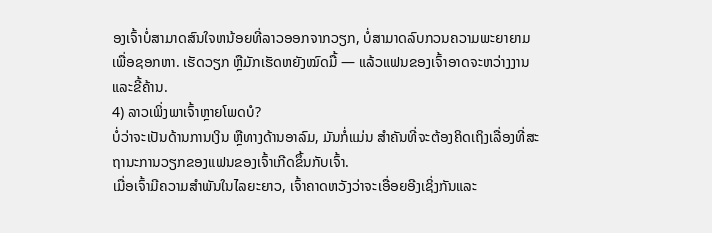ອງເຈົ້າບໍ່ສາມາດສົນໃຈຫນ້ອຍທີ່ລາວອອກຈາກວຽກ, ບໍ່ສາມາດລົບກວນຄວາມພະຍາຍາມເພື່ອຊອກຫາ. ເຮັດວຽກ ຫຼືມັກເຮັດຫຍັງໝົດມື້ — ແລ້ວແຟນຂອງເຈົ້າອາດຈະຫວ່າງງານ ແລະຂີ້ຄ້ານ.
4) ລາວເພິ່ງພາເຈົ້າຫຼາຍໂພດບໍ?
ບໍ່ວ່າຈະເປັນດ້ານການເງິນ ຫຼືທາງດ້ານອາລົມ, ມັນກໍ່ແມ່ນ ສຳຄັນທີ່ຈະຕ້ອງຄິດເຖິງເລື່ອງທີ່ສະຖານະການວຽກຂອງແຟນຂອງເຈົ້າເກີດຂຶ້ນກັບເຈົ້າ.
ເມື່ອເຈົ້າມີຄວາມສໍາພັນໃນໄລຍະຍາວ, ເຈົ້າຄາດຫວັງວ່າຈະເອື່ອຍອີງເຊິ່ງກັນແລະ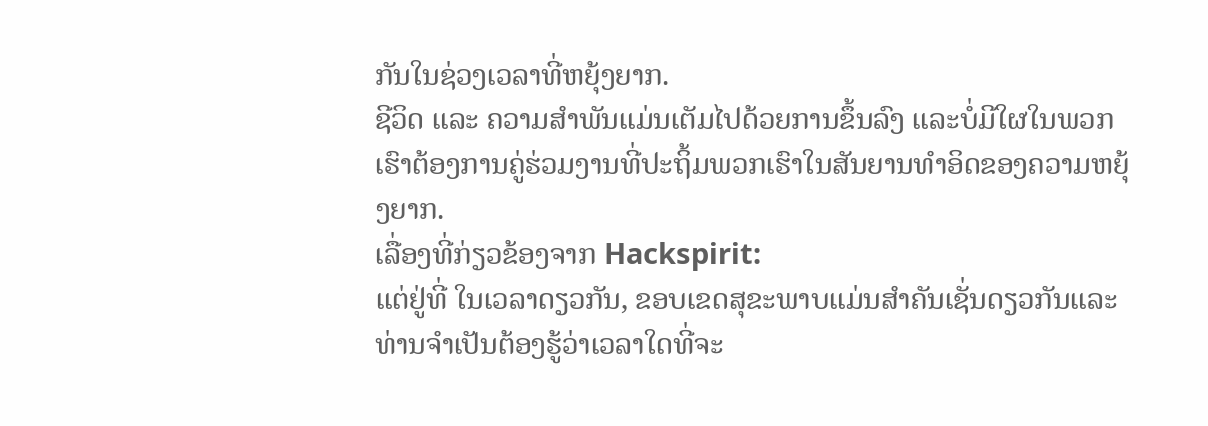ກັນໃນຊ່ວງເວລາທີ່ຫຍຸ້ງຍາກ.
ຊີວິດ ແລະ ຄວາມສໍາພັນແມ່ນເຕັມໄປດ້ວຍການຂຶ້ນລົງ ແລະບໍ່ມີໃຜໃນພວກເຮົາຕ້ອງການຄູ່ຮ່ວມງານທີ່ປະຖິ້ມພວກເຮົາໃນສັນຍານທໍາອິດຂອງຄວາມຫຍຸ້ງຍາກ.
ເລື່ອງທີ່ກ່ຽວຂ້ອງຈາກ Hackspirit:
ແຕ່ຢູ່ທີ່ ໃນເວລາດຽວກັນ, ຂອບເຂດສຸຂະພາບແມ່ນສໍາຄັນເຊັ່ນດຽວກັນແລະທ່ານຈໍາເປັນຕ້ອງຮູ້ວ່າເວລາໃດທີ່ຈະ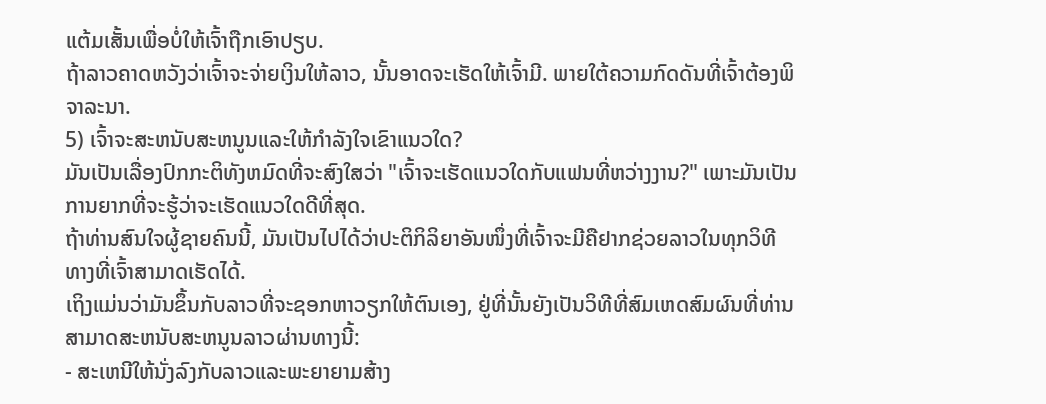ແຕ້ມເສັ້ນເພື່ອບໍ່ໃຫ້ເຈົ້າຖືກເອົາປຽບ.
ຖ້າລາວຄາດຫວັງວ່າເຈົ້າຈະຈ່າຍເງິນໃຫ້ລາວ, ນັ້ນອາດຈະເຮັດໃຫ້ເຈົ້າມີ. ພາຍໃຕ້ຄວາມກົດດັນທີ່ເຈົ້າຕ້ອງພິຈາລະນາ.
5) ເຈົ້າຈະສະຫນັບສະຫນູນແລະໃຫ້ກໍາລັງໃຈເຂົາແນວໃດ?
ມັນເປັນເລື່ອງປົກກະຕິທັງຫມົດທີ່ຈະສົງໃສວ່າ "ເຈົ້າຈະເຮັດແນວໃດກັບແຟນທີ່ຫວ່າງງານ?" ເພາະມັນເປັນການຍາກທີ່ຈະຮູ້ວ່າຈະເຮັດແນວໃດດີທີ່ສຸດ.
ຖ້າທ່ານສົນໃຈຜູ້ຊາຍຄົນນີ້, ມັນເປັນໄປໄດ້ວ່າປະຕິກິລິຍາອັນໜຶ່ງທີ່ເຈົ້າຈະມີຄືຢາກຊ່ວຍລາວໃນທຸກວິທີທາງທີ່ເຈົ້າສາມາດເຮັດໄດ້.
ເຖິງແມ່ນວ່າມັນຂຶ້ນກັບລາວທີ່ຈະຊອກຫາວຽກໃຫ້ຕົນເອງ, ຢູ່ທີ່ນັ້ນຍັງເປັນວິທີທີ່ສົມເຫດສົມຜົນທີ່ທ່ານສາມາດສະຫນັບສະຫນູນລາວຜ່ານທາງນີ້:
- ສະເຫນີໃຫ້ນັ່ງລົງກັບລາວແລະພະຍາຍາມສ້າງ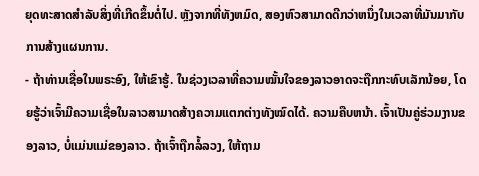ຍຸດທະສາດສໍາລັບສິ່ງທີ່ເກີດຂຶ້ນຕໍ່ໄປ. ຫຼັງຈາກທີ່ທັງຫມົດ, ສອງຫົວສາມາດດີກວ່າຫນຶ່ງໃນເວລາທີ່ມັນມາກັບການສ້າງແຜນການ.
- ຖ້າທ່ານເຊື່ອໃນພຣະອົງ, ໃຫ້ເຂົາຮູ້. ໃນຊ່ວງເວລາທີ່ຄວາມໝັ້ນໃຈຂອງລາວອາດຈະຖືກກະທົບເລັກນ້ອຍ, ໂດຍຮູ້ວ່າເຈົ້າມີຄວາມເຊື່ອໃນລາວສາມາດສ້າງຄວາມແຕກຕ່າງທັງໝົດໄດ້. ຄວາມຄືບຫນ້າ. ເຈົ້າເປັນຄູ່ຮ່ວມງານຂອງລາວ, ບໍ່ແມ່ນແມ່ຂອງລາວ. ຖ້າເຈົ້າຖືກລໍ້ລວງ, ໃຫ້ຖາມ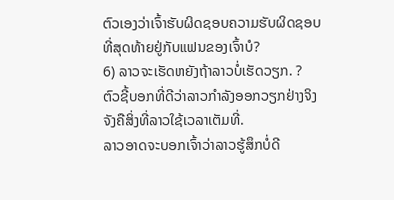ຕົວເອງວ່າເຈົ້າຮັບຜິດຊອບຄວາມຮັບຜິດຊອບທີ່ສຸດທ້າຍຢູ່ກັບແຟນຂອງເຈົ້າບໍ?
6) ລາວຈະເຮັດຫຍັງຖ້າລາວບໍ່ເຮັດວຽກ. ?
ຕົວຊີ້ບອກທີ່ດີວ່າລາວກຳລັງອອກວຽກຢ່າງຈິງຈັງຄືສິ່ງທີ່ລາວໃຊ້ເວລາເຕັມທີ່.
ລາວອາດຈະບອກເຈົ້າວ່າລາວຮູ້ສຶກບໍ່ດີ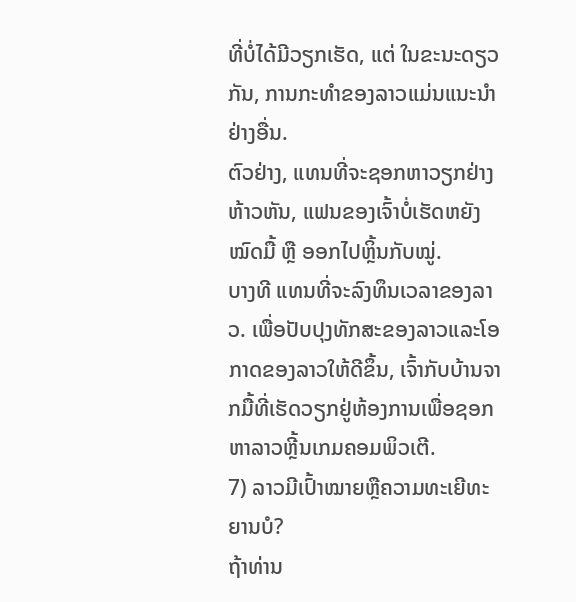ທີ່ບໍ່ໄດ້ມີວຽກເຮັດ, ແຕ່ ໃນຂະນະດຽວກັນ, ການກະທຳຂອງລາວແມ່ນແນະນຳຢ່າງອື່ນ.
ຕົວຢ່າງ, ແທນທີ່ຈະຊອກຫາວຽກຢ່າງຫ້າວຫັນ, ແຟນຂອງເຈົ້າບໍ່ເຮັດຫຍັງໝົດມື້ ຫຼື ອອກໄປຫຼິ້ນກັບໝູ່.
ບາງທີ ແທນທີ່ຈະລົງທຶນເວລາຂອງລາວ. ເພື່ອປັບປຸງທັກສະຂອງລາວແລະໂອກາດຂອງລາວໃຫ້ດີຂຶ້ນ, ເຈົ້າກັບບ້ານຈາກມື້ທີ່ເຮັດວຽກຢູ່ຫ້ອງການເພື່ອຊອກຫາລາວຫຼີ້ນເກມຄອມພິວເຕີ.
7) ລາວມີເປົ້າໝາຍຫຼືຄວາມທະເຍີທະຍານບໍ?
ຖ້າທ່ານ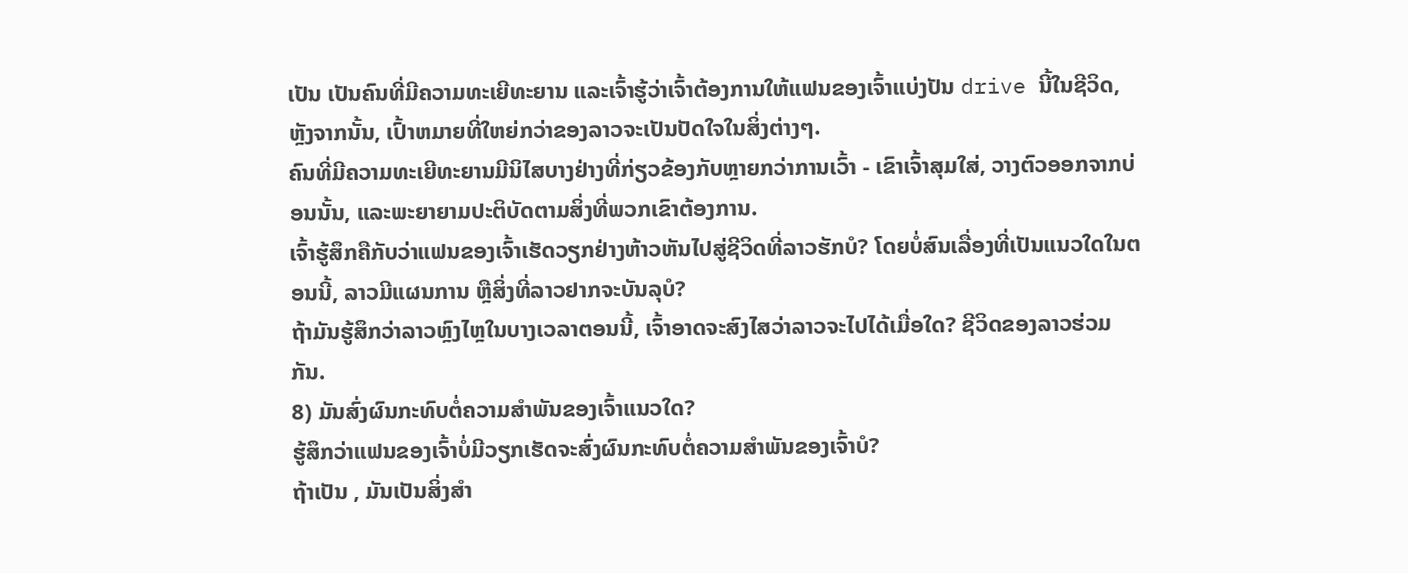ເປັນ ເປັນຄົນທີ່ມີຄວາມທະເຍີທະຍານ ແລະເຈົ້າຮູ້ວ່າເຈົ້າຕ້ອງການໃຫ້ແຟນຂອງເຈົ້າແບ່ງປັນ drive ນີ້ໃນຊີວິດ, ຫຼັງຈາກນັ້ນ, ເປົ້າຫມາຍທີ່ໃຫຍ່ກວ່າຂອງລາວຈະເປັນປັດໃຈໃນສິ່ງຕ່າງໆ.
ຄົນທີ່ມີຄວາມທະເຍີທະຍານມີນິໄສບາງຢ່າງທີ່ກ່ຽວຂ້ອງກັບຫຼາຍກວ່າການເວົ້າ - ເຂົາເຈົ້າສຸມໃສ່, ວາງຕົວອອກຈາກບ່ອນນັ້ນ, ແລະພະຍາຍາມປະຕິບັດຕາມສິ່ງທີ່ພວກເຂົາຕ້ອງການ.
ເຈົ້າຮູ້ສຶກຄືກັບວ່າແຟນຂອງເຈົ້າເຮັດວຽກຢ່າງຫ້າວຫັນໄປສູ່ຊີວິດທີ່ລາວຮັກບໍ? ໂດຍບໍ່ສົນເລື່ອງທີ່ເປັນແນວໃດໃນຕອນນີ້, ລາວມີແຜນການ ຫຼືສິ່ງທີ່ລາວຢາກຈະບັນລຸບໍ?
ຖ້າມັນຮູ້ສຶກວ່າລາວຫຼົງໄຫຼໃນບາງເວລາຕອນນີ້, ເຈົ້າອາດຈະສົງໄສວ່າລາວຈະໄປໄດ້ເມື່ອໃດ? ຊີວິດຂອງລາວຮ່ວມກັນ.
8) ມັນສົ່ງຜົນກະທົບຕໍ່ຄວາມສຳພັນຂອງເຈົ້າແນວໃດ?
ຮູ້ສຶກວ່າແຟນຂອງເຈົ້າບໍ່ມີວຽກເຮັດຈະສົ່ງຜົນກະທົບຕໍ່ຄວາມສຳພັນຂອງເຈົ້າບໍ?
ຖ້າເປັນ , ມັນເປັນສິ່ງສໍາ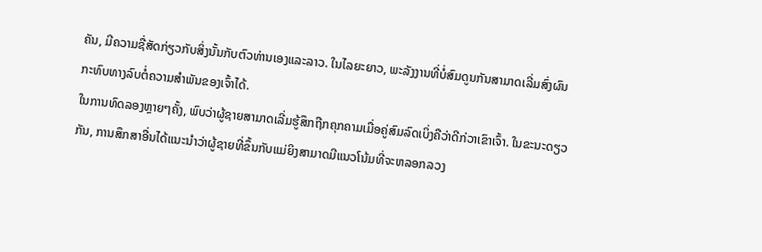ຄັນ, ມີຄວາມຊື່ສັດກ່ຽວກັບສິ່ງນັ້ນກັບຕົວທ່ານເອງແລະລາວ. ໃນໄລຍະຍາວ, ພະລັງງານທີ່ບໍ່ສົມດູນກັນສາມາດເລີ່ມສົ່ງຜົນກະທົບທາງລົບຕໍ່ຄວາມສຳພັນຂອງເຈົ້າໄດ້.
ໃນການທົດລອງຫຼາຍໆຄັ້ງ, ພົບວ່າຜູ້ຊາຍສາມາດເລີ່ມຮູ້ສຶກຖືກຄຸກຄາມເມື່ອຄູ່ສົມລົດເບິ່ງຄືວ່າດີກ່ວາເຂົາເຈົ້າ. ໃນຂະນະດຽວກັນ, ການສຶກສາອື່ນໄດ້ແນະນໍາວ່າຜູ້ຊາຍທີ່ຂຶ້ນກັບແມ່ຍິງສາມາດມີແນວໂນ້ມທີ່ຈະຫລອກລວງ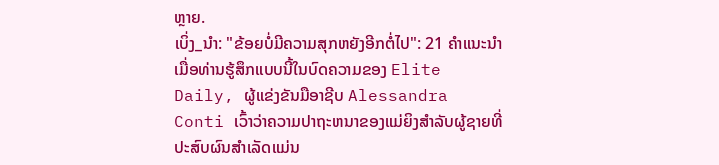ຫຼາຍ.
ເບິ່ງ_ນຳ: "ຂ້ອຍບໍ່ມີຄວາມສຸກຫຍັງອີກຕໍ່ໄປ": 21 ຄໍາແນະນໍາເມື່ອທ່ານຮູ້ສຶກແບບນີ້ໃນບົດຄວາມຂອງ Elite Daily, ຜູ້ແຂ່ງຂັນມືອາຊີບ Alessandra Conti ເວົ້າວ່າຄວາມປາຖະຫນາຂອງແມ່ຍິງສໍາລັບຜູ້ຊາຍທີ່ປະສົບຜົນສໍາເລັດແມ່ນ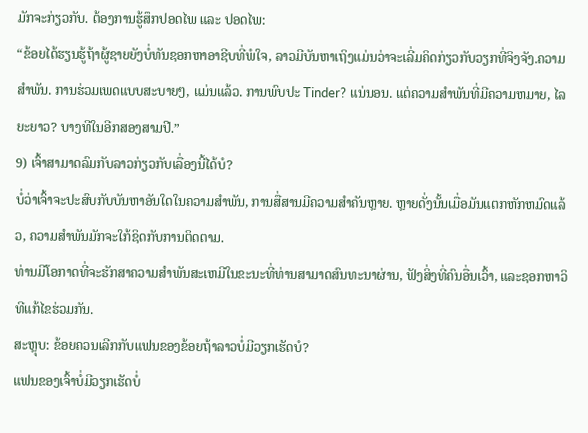ມັກຈະກ່ຽວກັບ. ຕ້ອງການຮູ້ສຶກປອດໄພ ແລະ ປອດໄພ:
“ຂ້ອຍໄດ້ຮຽນຮູ້ຖ້າຜູ້ຊາຍຍັງບໍ່ທັນຊອກຫາອາຊີບທີ່ພໍໃຈ, ລາວມີບັນຫາເຖິງແມ່ນວ່າຈະເລີ່ມຄິດກ່ຽວກັບວຽກທີ່ຈິງຈັງ.ຄວາມສໍາພັນ. ການຮ່ວມເພດແບບສະບາຍໆ, ແມ່ນແລ້ວ. ການພົບປະ Tinder? ແນ່ນອນ. ແຕ່ຄວາມສໍາພັນທີ່ມີຄວາມຫມາຍ, ໄລຍະຍາວ? ບາງທີໃນອີກສອງສາມປີ.”
9) ເຈົ້າສາມາດລົມກັບລາວກ່ຽວກັບເລື່ອງນີ້ໄດ້ບໍ?
ບໍ່ວ່າເຈົ້າຈະປະສົບກັບບັນຫາອັນໃດໃນຄວາມສໍາພັນ, ການສື່ສານມີຄວາມສໍາຄັນຫຼາຍ. ຫຼາຍດັ່ງນັ້ນເມື່ອມັນແຕກຫັກຫມົດແລ້ວ, ຄວາມສໍາພັນມັກຈະໃກ້ຊິດກັບການຕິດຕາມ.
ທ່ານມີໂອກາດທີ່ຈະຮັກສາຄວາມສໍາພັນສະເຫມີໃນຂະນະທີ່ທ່ານສາມາດສົນທະນາຜ່ານ, ຟັງສິ່ງທີ່ຄົນອື່ນເວົ້າ, ແລະຊອກຫາວິທີແກ້ໄຂຮ່ວມກັນ.
ສະຫຼຸບ: ຂ້ອຍຄວນເລີກກັບແຟນຂອງຂ້ອຍຖ້າລາວບໍ່ມີວຽກເຮັດບໍ?
ແຟນຂອງເຈົ້າບໍ່ມີວຽກເຮັດບໍ່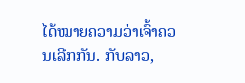ໄດ້ໝາຍຄວາມວ່າເຈົ້າຄວນເລີກກັນ. ກັບລາວ,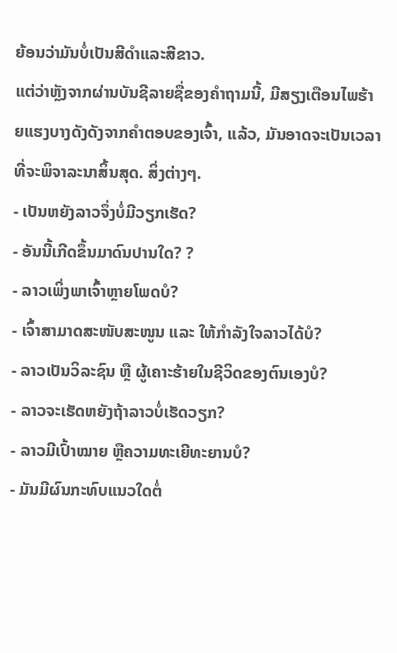ຍ້ອນວ່າມັນບໍ່ເປັນສີດໍາແລະສີຂາວ.
ແຕ່ວ່າຫຼັງຈາກຜ່ານບັນຊີລາຍຊື່ຂອງຄໍາຖາມນີ້, ມີສຽງເຕືອນໄພຮ້າຍແຮງບາງດັງດັງຈາກຄໍາຕອບຂອງເຈົ້າ, ແລ້ວ, ມັນອາດຈະເປັນເວລາທີ່ຈະພິຈາລະນາສິ້ນສຸດ. ສິ່ງຕ່າງໆ.
- ເປັນຫຍັງລາວຈຶ່ງບໍ່ມີວຽກເຮັດ?
- ອັນນີ້ເກີດຂຶ້ນມາດົນປານໃດ? ?
- ລາວເພິ່ງພາເຈົ້າຫຼາຍໂພດບໍ?
- ເຈົ້າສາມາດສະໜັບສະໜູນ ແລະ ໃຫ້ກຳລັງໃຈລາວໄດ້ບໍ?
- ລາວເປັນວິລະຊົນ ຫຼື ຜູ້ເຄາະຮ້າຍໃນຊີວິດຂອງຕົນເອງບໍ?
- ລາວຈະເຮັດຫຍັງຖ້າລາວບໍ່ເຮັດວຽກ?
- ລາວມີເປົ້າໝາຍ ຫຼືຄວາມທະເຍີທະຍານບໍ?
- ມັນມີຜົນກະທົບແນວໃດຕໍ່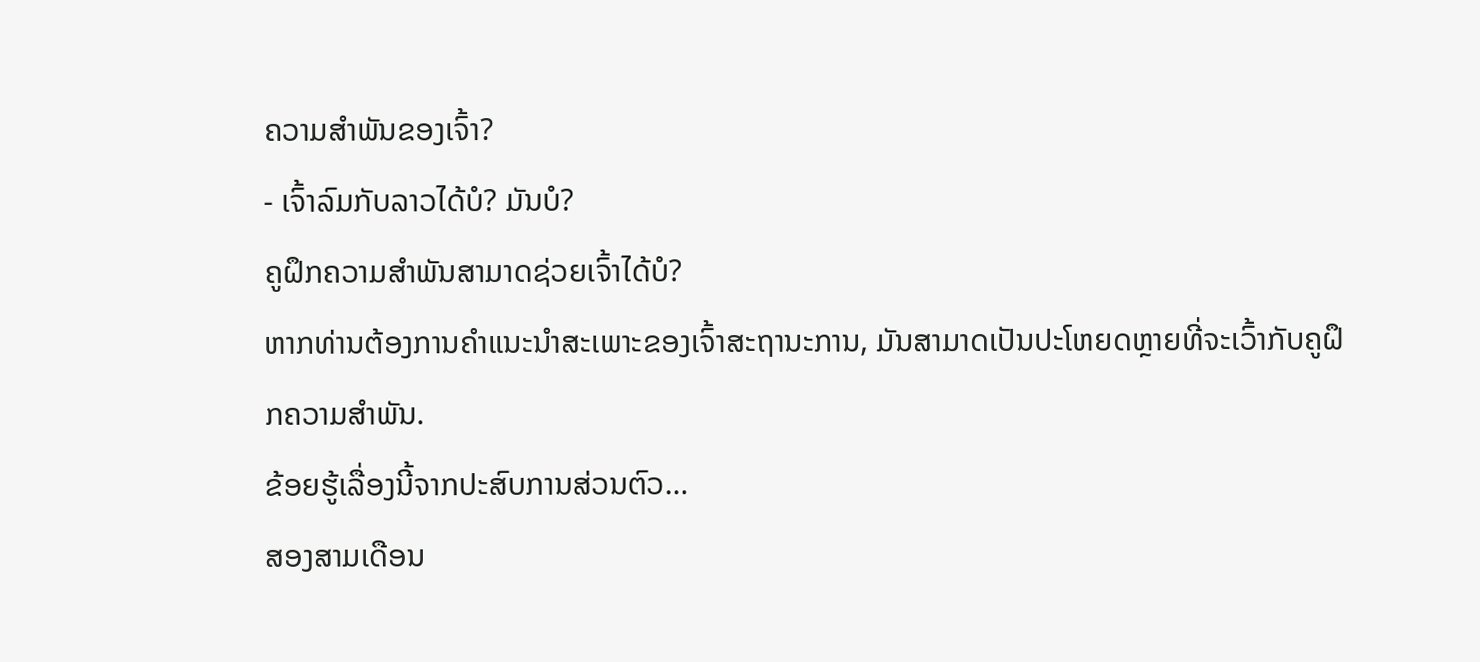ຄວາມສຳພັນຂອງເຈົ້າ?
- ເຈົ້າລົມກັບລາວໄດ້ບໍ? ມັນບໍ?
ຄູຝຶກຄວາມສຳພັນສາມາດຊ່ວຍເຈົ້າໄດ້ບໍ?
ຫາກທ່ານຕ້ອງການຄຳແນະນຳສະເພາະຂອງເຈົ້າສະຖານະການ, ມັນສາມາດເປັນປະໂຫຍດຫຼາຍທີ່ຈະເວົ້າກັບຄູຝຶກຄວາມສຳພັນ.
ຂ້ອຍຮູ້ເລື່ອງນີ້ຈາກປະສົບການສ່ວນຕົວ…
ສອງສາມເດືອນ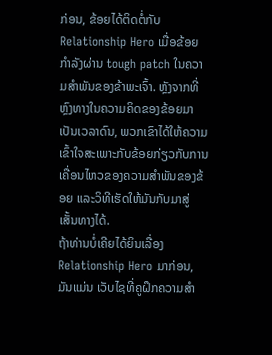ກ່ອນ, ຂ້ອຍໄດ້ຕິດຕໍ່ກັບ Relationship Hero ເມື່ອຂ້ອຍກຳລັງຜ່ານ tough patch ໃນຄວາມສໍາພັນຂອງຂ້າພະເຈົ້າ. ຫຼັງຈາກທີ່ຫຼົງທາງໃນຄວາມຄິດຂອງຂ້ອຍມາເປັນເວລາດົນ, ພວກເຂົາໄດ້ໃຫ້ຄວາມເຂົ້າໃຈສະເພາະກັບຂ້ອຍກ່ຽວກັບການເຄື່ອນໄຫວຂອງຄວາມສຳພັນຂອງຂ້ອຍ ແລະວິທີເຮັດໃຫ້ມັນກັບມາສູ່ເສັ້ນທາງໄດ້.
ຖ້າທ່ານບໍ່ເຄີຍໄດ້ຍິນເລື່ອງ Relationship Hero ມາກ່ອນ, ມັນແມ່ນ ເວັບໄຊທີ່ຄູຝຶກຄວາມສຳ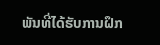ພັນທີ່ໄດ້ຮັບການຝຶກ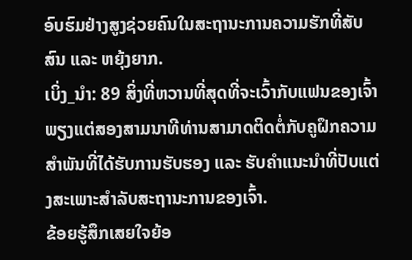ອົບຮົມຢ່າງສູງຊ່ວຍຄົນໃນສະຖານະການຄວາມຮັກທີ່ສັບສົນ ແລະ ຫຍຸ້ງຍາກ.
ເບິ່ງ_ນຳ: 89 ສິ່ງທີ່ຫວານທີ່ສຸດທີ່ຈະເວົ້າກັບແຟນຂອງເຈົ້າພຽງແຕ່ສອງສາມນາທີທ່ານສາມາດຕິດຕໍ່ກັບຄູຝຶກຄວາມສຳພັນທີ່ໄດ້ຮັບການຮັບຮອງ ແລະ ຮັບຄຳແນະນຳທີ່ປັບແຕ່ງສະເພາະສຳລັບສະຖານະການຂອງເຈົ້າ.
ຂ້ອຍຮູ້ສຶກເສຍໃຈຍ້ອ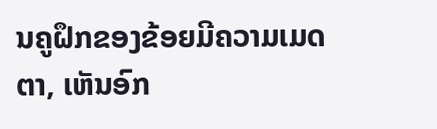ນຄູຝຶກຂອງຂ້ອຍມີຄວາມເມດຕາ, ເຫັນອົກ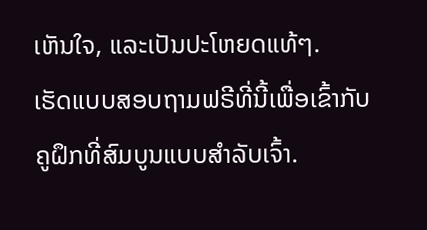ເຫັນໃຈ, ແລະເປັນປະໂຫຍດແທ້ໆ.
ເຮັດແບບສອບຖາມຟຣີທີ່ນີ້ເພື່ອເຂົ້າກັບຄູຝຶກທີ່ສົມບູນແບບສຳລັບເຈົ້າ.